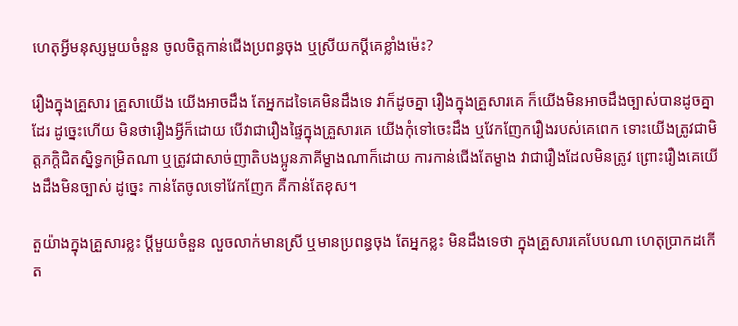ហេតុអ្វីមនុស្សមួយចំនួន ចូលចិត្តកាន់ជើងប្រពន្ធចុង ឬស្រីយកប្ដីគេខ្លាំងម៉េះ?

រឿងក្នុងគ្រួសារ គ្រួសាយើង យើងអាចដឹង តែអ្នកដទៃគេមិនដឹងទេ វាក៏ដូចគ្នា រឿងក្នុងគ្រួសារគេ ក៏យើងមិនអាចដឹងច្បាស់បានដូចគ្នាដែរ ដូច្នេះហើយ មិនថារឿងអ្វីក៏ដោយ បើវាជារឿងផ្ទៃក្នុងគ្រួសារគេ យើងកុំទៅចេះដឹង ឬវែកញែករឿងរបស់គេពេក ទោះយើងត្រូវជាមិត្តភក្តិជិតស្និទ្ធកម្រិតណា ឬត្រូវជាសាច់ញាតិបងប្អូនភាគីម្ខាងណាក៏ដោយ ការកាន់ជើងតែម្ខាង វាជារឿងដែលមិនត្រូវ ព្រោះរឿងគេយើងដឹងមិនច្បាស់ ដូច្នេះ កាន់តែចូលទៅវែកញែក គឺកាន់តែខុស។

តួយ៉ាងក្នុងគ្រួសារខ្លះ ប្ដីមួយចំនួន លួចលាក់មានស្រី ឬមានប្រពន្ធចុង តែអ្នកខ្លះ មិនដឹងទេថា ក្នុងគ្រួសារគេបែបណា ហេតុប្រាកដកើត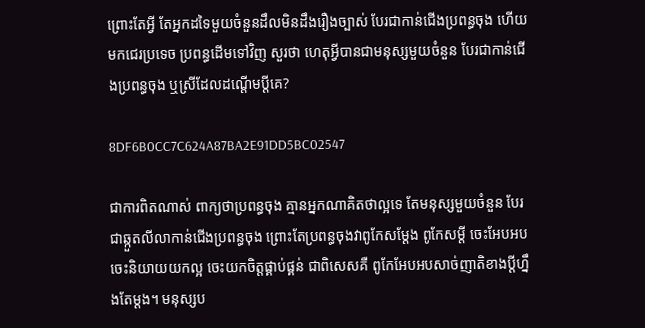ព្រោះតែអ្វី តែអ្នកដទៃមួយចំនួនដឹលមិនដឹងរឿងច្បាស់ បែរជាកាន់ជើងប្រពន្ធចុង ហើយមកជេរប្រទេច ប្រពន្ធដើមទៅវិញ សួរថា ហេតុអ្វីបានជាមនុស្សមួយចំនួន បែរជាកាន់ជើងប្រពន្ធចុង ឬស្រីដែលដណ្ដើមប្ដីគេ?

8DF6B0CC7C624A87BA2E91DD5BC02547

ជាការពិតណាស់ ពាក្យថាប្រពន្ធចុង គ្មានអ្នកណាគិតថាល្អទេ តែមនុស្សមួយចំនួន បែរជាឆ្កួតលីលាកាន់ជើងប្រពន្ធចុង ព្រោះតែប្រពន្ធចុងវាពូកែសម្ដែង ពូកែសម្ដី ចេះអែបអប ចេះនិយាយយកល្អ ចេះយកចិត្តផ្គាប់ផ្គន់ ជាពិសេសគឺ ពូកែអែបអបសាច់ញាតិខាងប្ដីហ្នឹងតែម្ដង។ មនុស្សប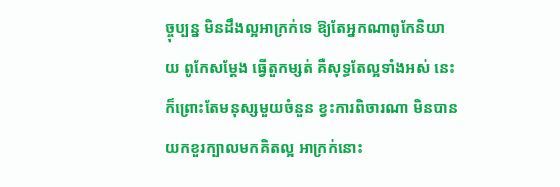ច្ចុប្បន្ន មិនដឹងល្អអាក្រក់ទេ ឱ្យតែអ្នកណាពូកែនិយាយ ពូកែសម្ដែង ធ្វើតួកម្សត់ គឺសុទ្ធតែល្អទាំងអស់ នេះក៏ព្រោះតែមនុស្សមួយចំនួន ខ្វះការពិចារណា មិនបានយកខួរក្បាលមកគិតល្អ អាក្រក់នោះ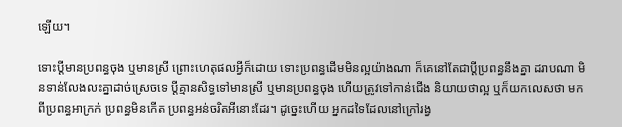ឡើយ។

ទោះប្ដីមានប្រពន្ធចុង ឬមានស្រី ព្រោះហេតុផលអ្វីក៏ដោយ ទោះប្រពន្ធដើមមិនល្អយ៉ាងណា ក៏គេនៅតែជាប្ដីប្រពន្ធនឹងគ្នា ដរាបណា មិនទាន់លែងលះគ្នាដាច់ស្រេចទេ ប្ដីគ្មានសិទ្ធទៅមានស្រី ឬមានប្រពន្ធចុង ហើយត្រូវទៅកាន់ជើង និយាយថាល្អ ឬក៏យកលេសថា មកពីប្រពន្ធអាក្រក់ ប្រពន្ធមិនកើត ប្រពន្ធអន់ចរិតអីនោះដែរ។ ដូច្នេះហើយ អ្នកដទៃដែលនៅក្រៅរង្វ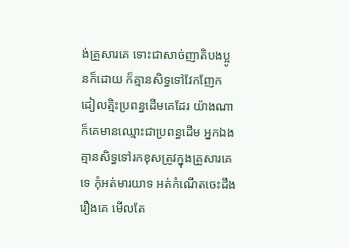ង់គ្រួសារគេ ទោះជាសាច់ញាតិបងប្អូនក៏ដោយ ក៏គ្មានសិទ្ធទៅវែកញែក ដៀលត្មិះប្រពន្ធដើមគេដែរ យ៉ាងណា ក៏គេមានឈ្មោះជាប្រពន្ធដើម អ្នកឯងគ្មានសិទ្ធទៅរកខុសត្រូវក្នុងគ្រួសារគេទេ កុំអត់មារយាទ អត់កំណើតចេះដឹងរឿងគេ មើលតែ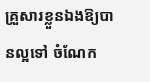គ្រួសារខ្លួនឯងឱ្យបានល្អទៅ ចំណែក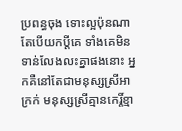ប្រពន្ធចុង ទោះល្អប៉ុនណា តែបើយកប្ដីគេ ទាំងគេមិនទាន់លែងលះគ្នាផងនោះ អ្នកគឺនៅតែជាមនុស្សស្រីអាក្រក់ មនុស្សស្រីគ្មានកេរ្តិ៍ខ្មា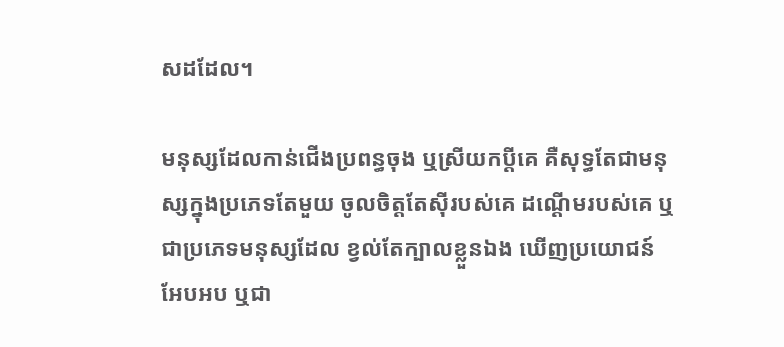សដដែល។

មនុស្សដែលកាន់ជើងប្រពន្ធចុង ឬស្រីយកប្ដីគេ គឺសុទ្ធតែជាមនុស្សក្នុងប្រភេទតែមួយ ចូលចិត្តតែស៊ីរបស់គេ ដណ្ដើមរបស់គេ ឬជាប្រភេទមនុស្សដែល ខ្វល់តែក្បាលខ្លួនឯង ឃើញប្រយោជន៍ អែបអប ឬជា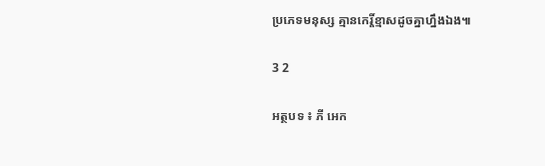ប្រភេទមនុស្ស គ្មានកេរ្តិ៍ខ្មាសដូចគ្នាហ្នឹងឯង៕

3 2

អត្ថបទ ៖ ភី អេក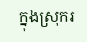ក្នុងស្រុករ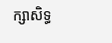ក្សាសិទ្ធ